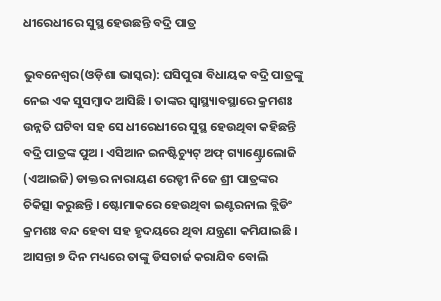ଧୀରେଧୀରେ ସୁସ୍ଥ ହେଉଛନ୍ତି ବଦ୍ରି ପାତ୍ର

ଭୁବନେଶ୍ୱର(ଓଡ଼ିଶା ଭାସ୍କର): ଘସିପୁରା ବିଧାୟକ ବଦ୍ରି ପାତ୍ରଙ୍କୁ ନେଇ ଏକ ସୁସମ୍ବାଦ ଆସିଛି । ତାଙ୍କର ସ୍ୱାସ୍ଥ୍ୟାବସ୍ଥାରେ କ୍ରମଶଃ ଉନ୍ନତି ଘଟିବା ସହ ସେ ଧୀରେଧୀରେ ସୁସ୍ଥ ହେଉଥିବା କହିଛନ୍ତି ବଦ୍ରି ପାତ୍ରଙ୍କ ପୁଅ । ଏସିଆନ ଇନଷ୍ଟିଚ୍ୟୁଟ୍ ଅଫ୍ ଗ୍ୟାଣ୍ଟ୍ରୋଲୋଜି (ଏଆଇଜି) ଡାକ୍ତର ନାରାୟଣ ରେଡ୍ଡୀ ନିଜେ ଶ୍ରୀ ପାତ୍ରଙ୍କର ଚିକିତ୍ସା କରୁଛନ୍ତି । ଷ୍ଟୋମାକରେ ହେଉଥିବା ଇଣ୍ଟରନାଲ ବ୍ଲିଡିଂ କ୍ରମଶଃ ବନ୍ଦ ହେବା ସହ ହୃଦୟରେ ଥିବା ଯନ୍ତ୍ରଣା କମିଯାଇଛି । ଆସନ୍ତା ୭ ଦିନ ମଧ୍ୟରେ ତାଙ୍କୁ ଡିସଚାର୍ଜ କରାଯିବ ବୋଲି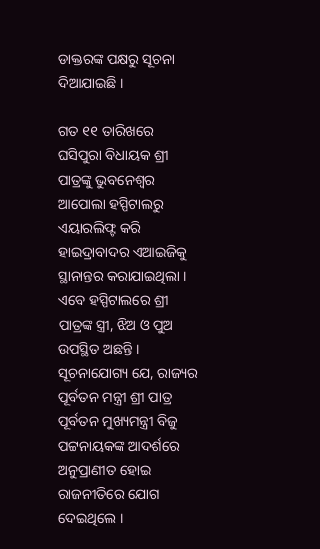ଡାକ୍ତରଙ୍କ ପକ୍ଷରୁ ସୂଚନା ଦିଆଯାଇଛି ।

ଗତ ୧୧ ତାରିଖରେ ଘସିପୁରା ବିଧାୟକ ଶ୍ରୀ ପାତ୍ରଙ୍କୁ ଭୁବନେଶ୍ୱର ଆପୋଲା ହସ୍ପିଟାଲରୁ ଏୟାରଲିଫ୍ଟ କରି ହାଇଦ୍ରାବାଦର ଏଆଇଜିକୁ ସ୍ଥାନାନ୍ତର କରାଯାଇଥିଲା । ଏବେ ହସ୍ପିଟାଲରେ ଶ୍ରୀ ପାତ୍ରଙ୍କ ସ୍ତ୍ରୀ, ଝିଅ ଓ ପୁଅ ଉପସ୍ଥିତ ଅଛନ୍ତି । ସୂଚନାଯୋଗ୍ୟ ଯେ, ରାଜ୍ୟର ପୂର୍ବତନ ମନ୍ତ୍ରୀ ଶ୍ରୀ ପାତ୍ର ପୂର୍ବତନ ମୁଖ୍ୟମନ୍ତ୍ରୀ ବିଜୁ ପଟ୍ଟନାୟକଙ୍କ ଆଦର୍ଶରେ ଅନୁପ୍ରାଣୀତ ହୋଇ ରାଜନୀତିରେ ଯୋଗ ଦେଇଥିଲେ ।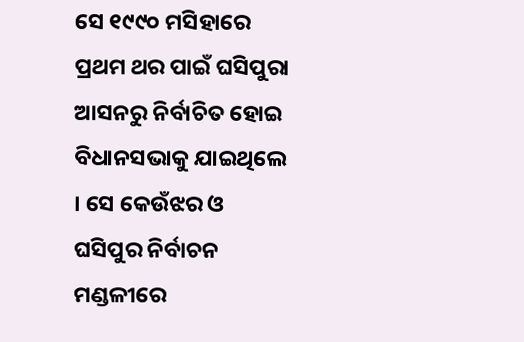ସେ ୧୯୯୦ ମସିହାରେ ପ୍ରଥମ ଥର ପାଇଁ ଘସିପୁରା ଆସନରୁ ନିର୍ବାଚିତ ହୋଇ ବିଧାନସଭାକୁ ଯାଇଥିଲେ । ସେ କେଉଁଝର ଓ ଘସିପୁର ନିର୍ବାଚନ ମଣ୍ଡଳୀରେ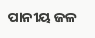ପାନୀୟ ଜଳ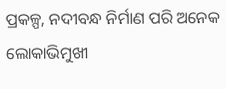ପ୍ରକଳ୍ପ, ନଦୀବନ୍ଧ ନିର୍ମାଣ ପରି ଅନେକ ଲୋକାଭିମୁଖୀ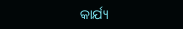କାର୍ଯ୍ୟ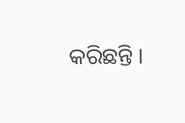କରିଛନ୍ତି ।